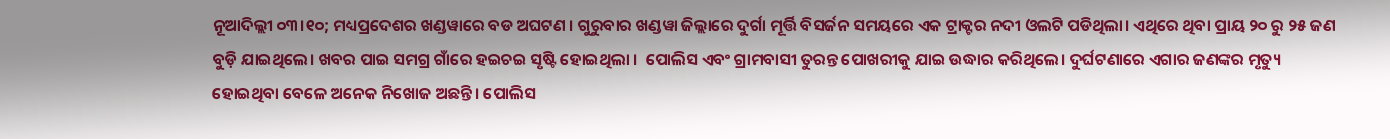ନୂଆଦିଲ୍ଲୀ ୦୩।୧୦; ମଧ୍ୟପ୍ରଦେଶର ଖଣ୍ଡୱାରେ ବଡ ଅଘଟଣ । ଗୁରୁବାର ଖଣ୍ଡୱା ଜିଲ୍ଲାରେ ଦୁର୍ଗା ମୂର୍ତ୍ତି ବିସର୍ଜନ ସମୟରେ ଏକ ଟ୍ରାକ୍ଟର ନଦୀ ଓଲଟି ପଡିଥିଲା। ଏଥିରେ ଥିବା ପ୍ରାୟ ୨୦ ରୁ ୨୫ ଜଣ ବୁଡ଼ି ଯାଇଥିଲେ। ଖବର ପାଇ ସମଗ୍ର ଗାଁରେ ହଇଚଇ ସୃଷ୍ଟି ହୋଇଥିଲା ।  ପୋଲିସ ଏବଂ ଗ୍ରାମବାସୀ ତୁରନ୍ତ ପୋଖରୀକୁ ଯାଇ ଉଦ୍ଧାର କରିଥିଲେ। ଦୁର୍ଘଟଣାରେ ଏଗାର ଜଣଙ୍କର ମୃତ୍ୟୁ ହୋଇଥିବା ବେଳେ ଅନେକ ନିଖୋଜ ଅଛନ୍ତି। ପୋଲିସ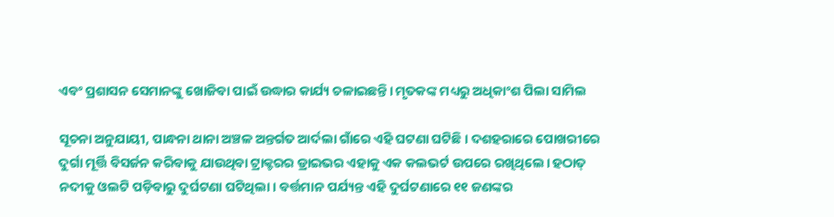ଏବଂ ପ୍ରଶାସନ ସେମାନଙ୍କୁ ଖୋଜିବା ପାଇଁ ଉଦ୍ଧାର କାର୍ଯ୍ୟ ଚଳାଇଛନ୍ତି। ମୃତକଙ୍କ ମଧ୍ୟରୁ ଅଧିକାଂଶ ପିଲା ସାମିଲ

ସୂଚନା ଅନୁଯାୟୀ, ପାନ୍ଧନା ଥାନା ଅଞ୍ଚଳ ଅନ୍ତର୍ଗତ ଆର୍ଦଲା ଗାଁରେ ଏହି ଘଟଣା ଘଟିଛି। ଦଶହରାରେ ପୋଖରୀରେ ଦୁର୍ଗା ମୂର୍ତ୍ତି ବିସର୍ଜନ କରିବାକୁ ଯାଉଥିବା ଟ୍ରାକ୍ଟରର ଡ୍ରାଇଭର ଏହାକୁ ଏକ କଲଭର୍ଟ ଉପରେ ରଖିଥିଲେ। ହଠାତ୍‌ ନଦୀକୁ ଓଲଟି ପଡ଼ିବାରୁ ଦୁର୍ଘଟଣା ଘଟିଥିଲା। ବର୍ତ୍ତମାନ ପର୍ଯ୍ୟନ୍ତ ଏହି ଦୁର୍ଘଟଣାରେ ୧୧ ଜଣଙ୍କର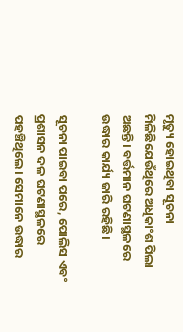ମୃତ୍ୟୁ ହୋଇଥିବା ସୂଚନା ମିଳିଛିଯେଉଁଥିରେ ଅଧିକାଂଶ ପିଲା ଅଛନ୍ତି। ବର୍ତ୍ତମାନ ଘଟଣାସ୍ଥଳରେ ଉଦ୍ଧାର କାର୍ଯ୍ୟ ଜାରି ରହିଛି।

ସୂଚନା ପାଇବା ପରେ, ପୋଲିସ ଏବଂ ପ୍ରଶାସନ ଦଳ ଘଟଣାସ୍ଥଳରେ ପହଞ୍ଚିଥିଲେ। ସେମାନେ ଉଦ୍ଧାର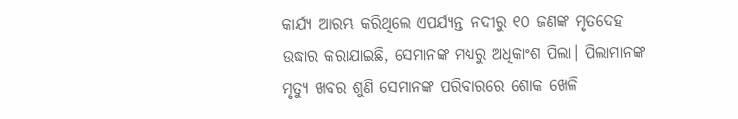କାର୍ଯ୍ୟ ଆରମ୍ଭ କରିଥିଲେ ଏପର୍ଯ୍ୟନ୍ତ ନଦୀରୁ ୧୦ ଜଣଙ୍କ ମୃତଦେହ ଉଦ୍ଧାର କରାଯାଇଛି, ସେମାନଙ୍କ ମଧ୍ୟରୁ ଅଧିକାଂଶ ପିଲା। ପିଲାମାନଙ୍କ ମୃତ୍ୟୁ ଖବର ଶୁଣି ସେମାନଙ୍କ ପରିବାରରେ ଶୋକ ଖେଳି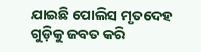ଯାଇଛି ପୋଲିସ ମୃତଦେହ ଗୁଡ଼ିକୁ ଜବତ କରି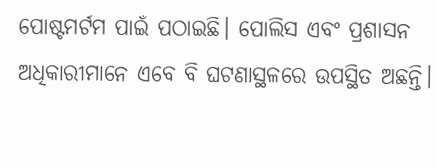ପୋଷ୍ଟମର୍ଟମ ପାଇଁ ପଠାଇଛି। ପୋଲିସ ଏବଂ ପ୍ରଶାସନ ଅଧିକାରୀମାନେ ଏବେ ବି ଘଟଣାସ୍ଥଳରେ ଉପସ୍ଥିତ ଅଛନ୍ତି।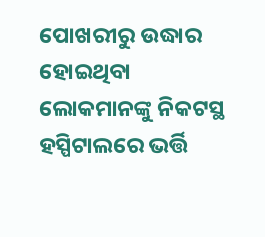ପୋଖରୀରୁ ଉଦ୍ଧାର ହୋଇଥିବା ଲୋକମାନଙ୍କୁ ନିକଟସ୍ଥ ହସ୍ପିଟାଲରେ ଭର୍ତ୍ତି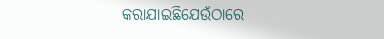କରାଯାଇଛିଯେଉଁଠାରେ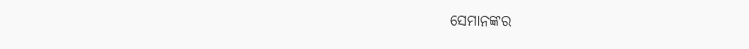ସେମାନଙ୍କର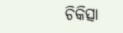ଚିକିତ୍ସା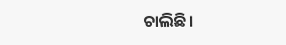ଚାଲିଛି।